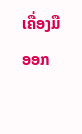ເຄື່ອງມືອອກ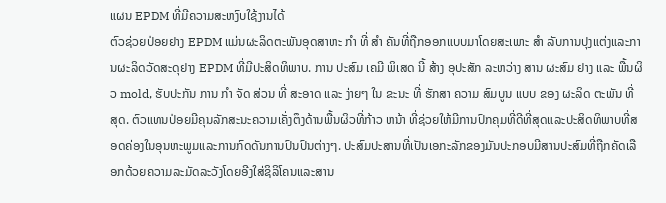ແຜນ EPDM ທີ່ມີຄວາມສະຫງົບໃຊ້ງານໄດ້
ຕົວຊ່ວຍປ່ອຍຢາງ EPDM ແມ່ນຜະລິດຕະພັນອຸດສາຫະ ກໍາ ທີ່ ສໍາ ຄັນທີ່ຖືກອອກແບບມາໂດຍສະເພາະ ສໍາ ລັບການປຸງແຕ່ງແລະການຜະລິດວັດສະດຸຢາງ EPDM ທີ່ມີປະສິດທິພາບ. ການ ປະສົມ ເຄມີ ພິເສດ ນີ້ ສ້າງ ອຸປະສັກ ລະຫວ່າງ ສານ ຜະສົມ ຢາງ ແລະ ພື້ນຜິວ mold, ຮັບປະກັນ ການ ກໍາ ຈັດ ສ່ວນ ທີ່ ສະອາດ ແລະ ງ່າຍໆ ໃນ ຂະນະ ທີ່ ຮັກສາ ຄວາມ ສົມບູນ ແບບ ຂອງ ຜະລິດ ຕະພັນ ທີ່ ສຸດ. ຕົວແທນປ່ອຍມີຄຸນລັກສະນະຄວາມເຄັ່ງຕຶງດ້ານພື້ນຜິວທີ່ກ້າວ ຫນ້າ ທີ່ຊ່ວຍໃຫ້ມີການປົກຄຸມທີ່ດີທີ່ສຸດແລະປະສິດທິພາບທີ່ສອດຄ່ອງໃນອຸນຫະພູມແລະການກົດດັນການປົນປົນຕ່າງໆ. ປະສົມປະສານທີ່ເປັນເອກະລັກຂອງມັນປະກອບມີສານປະສົມທີ່ຖືກຄັດເລືອກດ້ວຍຄວາມລະມັດລະວັງໂດຍອີງໃສ່ຊິລິໂຄນແລະສານ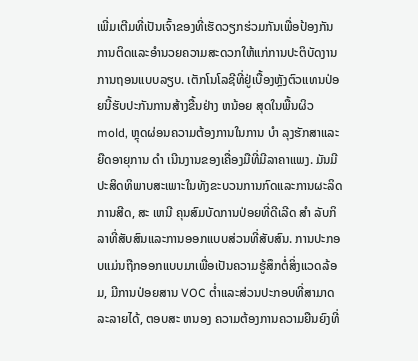ເພີ່ມເຕີມທີ່ເປັນເຈົ້າຂອງທີ່ເຮັດວຽກຮ່ວມກັນເພື່ອປ້ອງກັນການຕິດແລະອໍານວຍຄວາມສະດວກໃຫ້ແກ່ການປະຕິບັດງານການຖອນແບບລຽບ. ເຕັກໂນໂລຊີທີ່ຢູ່ເບື້ອງຫຼັງຕົວແທນປ່ອຍນີ້ຮັບປະກັນການສ້າງຂື້ນຢ່າງ ຫນ້ອຍ ສຸດໃນພື້ນຜິວ mold, ຫຼຸດຜ່ອນຄວາມຕ້ອງການໃນການ ບໍາ ລຸງຮັກສາແລະຍືດອາຍຸການ ດໍາ ເນີນງານຂອງເຄື່ອງມືທີ່ມີລາຄາແພງ. ມັນມີປະສິດທິພາບສະເພາະໃນທັງຂະບວນການກົດແລະການຜະລິດການສີດ, ສະ ເຫນີ ຄຸນສົມບັດການປ່ອຍທີ່ດີເລີດ ສໍາ ລັບກິລາທີ່ສັບສົນແລະການອອກແບບສ່ວນທີ່ສັບສົນ. ການປະກອບແມ່ນຖືກອອກແບບມາເພື່ອເປັນຄວາມຮູ້ສຶກຕໍ່ສິ່ງແວດລ້ອມ, ມີການປ່ອຍສານ VOC ຕ່ຳແລະສ່ວນປະກອບທີ່ສາມາດລະລາຍໄດ້, ຕອບສະ ຫນອງ ຄວາມຕ້ອງການຄວາມຍືນຍົງທີ່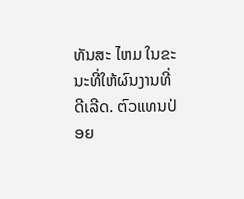ທັນສະ ໄຫມ ໃນຂະນະທີ່ໃຫ້ຜົນງານທີ່ດີເລີດ. ຕົວແທນປ່ອຍ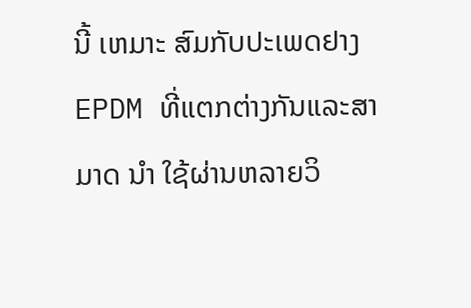ນີ້ ເຫມາະ ສົມກັບປະເພດຢາງ EPDM ທີ່ແຕກຕ່າງກັນແລະສາມາດ ນໍາ ໃຊ້ຜ່ານຫລາຍວິ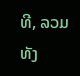ທີ, ລວມທັງ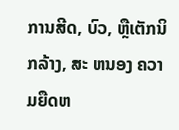ການສີດ, ບົວ, ຫຼືເຕັກນິກລ້າງ, ສະ ຫນອງ ຄວາມຍືດຫ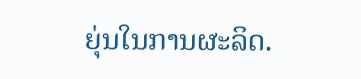ຍຸ່ນໃນການຜະລິດ.